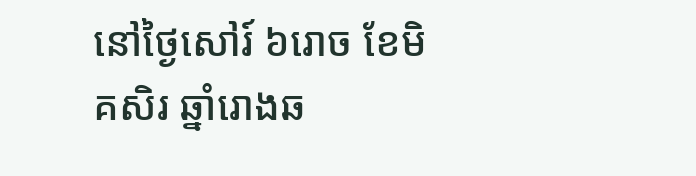នៅថ្ងៃសៅរ៍ ៦រោច ខែមិគសិរ ឆ្នាំរោងឆ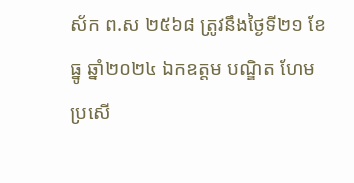ស័ក ព.ស ២៥៦៨ ត្រូវនឹងថ្ងៃទី២១ ខែធ្នូ ឆ្នាំ២០២៤ ឯកឧត្តម បណ្ឌិត ហែម ប្រសើ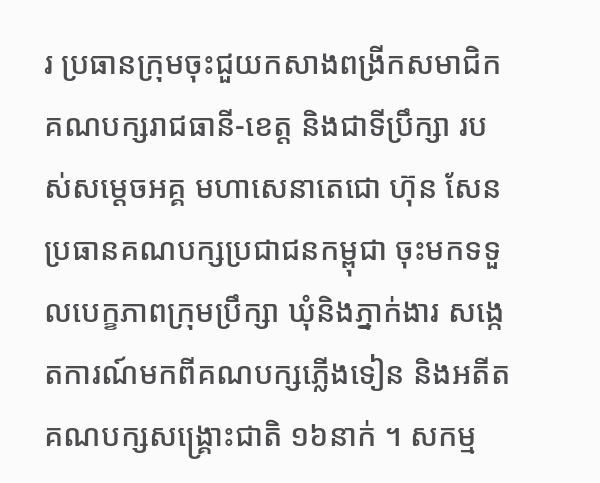រ ប្រធានក្រុមចុះជួយកសាងពង្រីកសមាជិកគណបក្សរាជធានី-ខេត្ត និងជាទីប្រឹក្សា របស់សម្ដេចអគ្គ មហាសេនាតេជោ ហ៊ុន សែន ប្រធានគណបក្សប្រជាជនកម្ពុជា ចុះមកទទួលបេក្ខភាពក្រុមប្រឹក្សា ឃុំនិងភ្នាក់ងារ សង្កេតការណ៍មកពីគណបក្សភ្លើងទៀន និងអតីតគណបក្សសង្គ្រោះជាតិ ១៦នាក់ ។ សកម្ម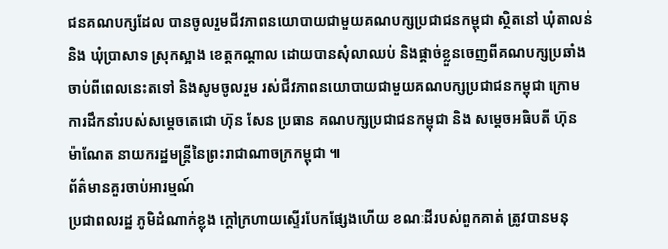ជនគណបក្សដែល បានចូលរួមជីវភាពនយោបាយជាមួយគណបក្សប្រជាជនកម្ពុជា ស្ថិតនៅ ឃុំតាលន់ និង ឃុំប្រាសាទ ស្រុកស្អាង ខេត្តកណ្តាល ដោយបានសុំលាឈប់ និងផ្ដាច់ខ្លួនចេញពីគណបក្សប្រឆាំង ចាប់ពីពេលនេះតទៅ និងសូមចូលរួម រស់ជីវភាពនយោបាយជាមួយគណបក្សប្រជាជនកម្ពុជា ក្រោមការដឹកនាំរបស់សម្ដេចតេជោ ហ៊ុន សែន ប្រធាន គណបក្សប្រជាជនកម្ពុជា និង សម្ដេចអធិបតី ហ៊ុន ម៉ាណែត នាយករដ្ឋមន្ត្រីនៃព្រះរាជាណាចក្រកម្ពុជា ៕
ព័ត៌មានគួរចាប់អារម្មណ៍
ប្រជាពលរដ្ឋ ភូមិដំណាក់ខ្លុង ក្តៅក្រហាយស្ទើរបែកផ្សែងហើយ ខណៈដីរបស់ពួកគាត់ ត្រូវបានមនុ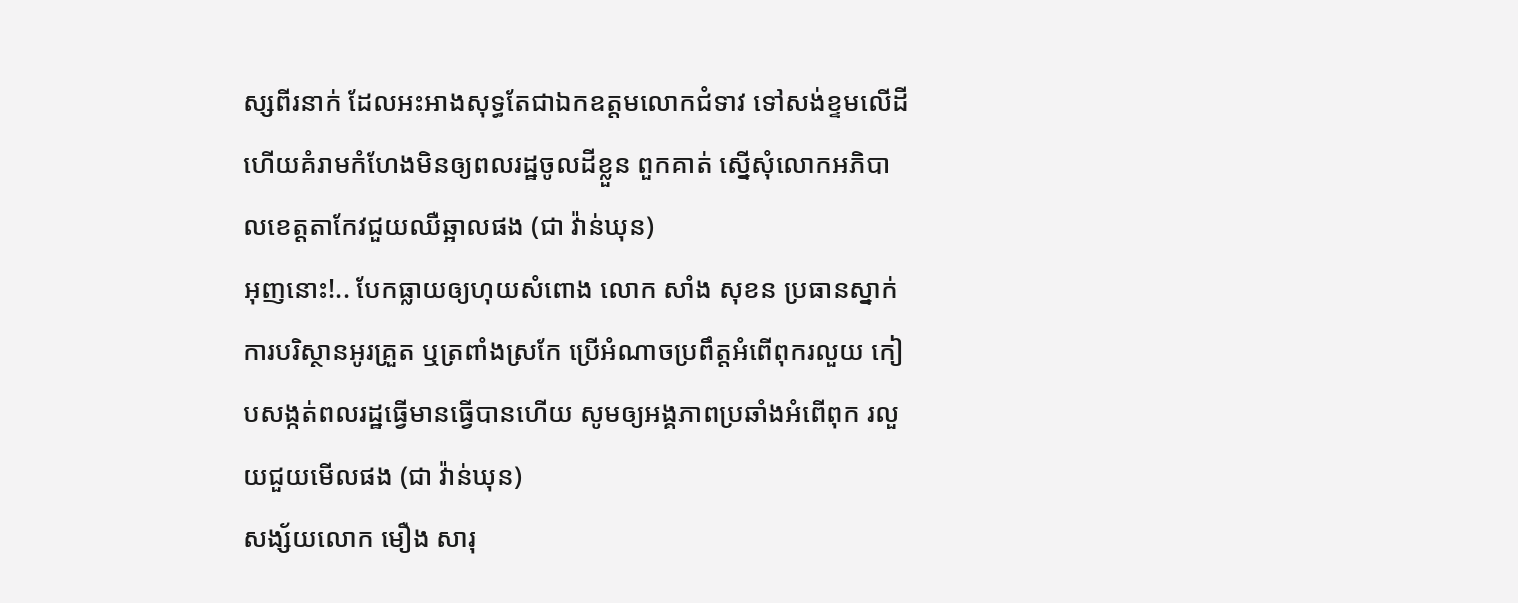ស្សពីរនាក់ ដែលអះអាងសុទ្ធតែជាឯកឧត្តមលោកជំទាវ ទៅសង់ខ្ទមលើដី ហើយគំរាមកំហែងមិនឲ្យពលរដ្ឋចូលដីខ្លួន ពួកគាត់ ស្នើសុំលោកអភិបាលខេត្តតាកែវជួយឈឺឆ្អាលផង (ជា វ៉ាន់ឃុន)
អុញនោះ!.. បែកធ្លាយឲ្យហុយសំពោង លោក សាំង សុខន ប្រធានស្នាក់ការបរិស្ថានអូរគ្រួត ឬត្រពាំងស្រកែ ប្រើអំណាចប្រពឹត្តអំពើពុករលួយ កៀបសង្កត់ពលរដ្ឋធ្វើមានធ្វើបានហើយ សូមឲ្យអង្គភាពប្រឆាំងអំពើពុក រលួយជួយមើលផង (ជា វ៉ាន់ឃុន)
សង្ស័យលោក មឿង សារុ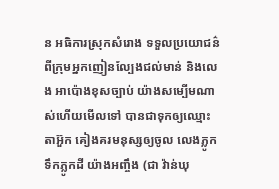ន អធិការស្រុកសំរោង ទទួលប្រយោជន៌ពីក្រុមអ្នកញៀនល្បែងជល់មាន់ និងលេង អាប៉ោងខុសច្បាប់ យ៉ាងសម្បើមណាស់ហើយមើលទៅ បានជាទុកឲ្យឈ្មោះ តាអ៊ួក គៀងគរមនុស្សឲ្យចូល លេងភ្លូកទឹកភ្លូកដី យ៉ាងអញ្ចឹង (ជា វ៉ាន់ឃុ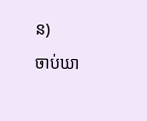ន)
ចាប់ឃា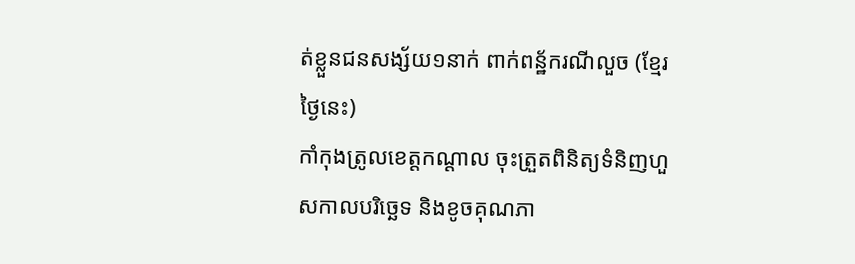ត់ខ្លួនជនសង្ស័យ១នាក់ ពាក់ពន្ឋ័ករណីលួច (ខ្មែរថ្ងៃនេះ)
កាំកុងត្រូលខេត្តកណ្ដាល ចុះត្រួតពិនិត្យទំនិញហួសកាលបរិច្ឆេទ និងខូចគុណភា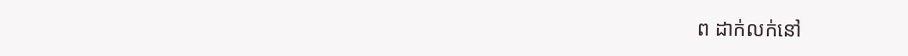ព ដាក់លក់នៅ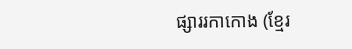ផ្សាររកាកោង (ខ្មែរ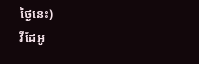ថ្ងៃនេះ)
វីដែអូ